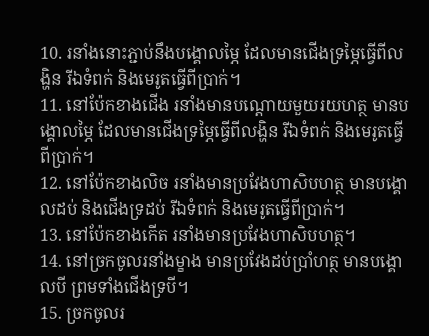10. រនាំងនោះភ្ជាប់នឹងបង្គោលម្ភៃ ដែលមានជើងទ្រម្ភៃធ្វើពីលង្ហិន រីឯទំពក់ និងមេរូតធ្វើពីប្រាក់។
11. នៅប៉ែកខាងជើង រនាំងមានបណ្ដោយមួយរយហត្ថ មានបង្គោលម្ភៃ ដែលមានជើងទ្រម្ភៃធ្វើពីលង្ហិន រីឯទំពក់ និងមេរូតធ្វើពីប្រាក់។
12. នៅប៉ែកខាងលិច រនាំងមានប្រវែងហាសិបហត្ថ មានបង្គោលដប់ និងជើងទ្រដប់ រីឯទំពក់ និងមេរូតធ្វើពីប្រាក់។
13. នៅប៉ែកខាងកើត រនាំងមានប្រវែងហាសិបហត្ថ។
14. នៅច្រកចូលរនាំងម្ខាង មានប្រវែងដប់ប្រាំហត្ថ មានបង្គោលបី ព្រមទាំងជើងទ្របី។
15. ច្រកចូលរ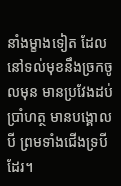នាំងម្ខាងទៀត ដែលនៅទល់មុខនឹងច្រកចូលមុន មានប្រវែងដប់ប្រាំហត្ថ មានបង្គោលបី ព្រមទាំងជើងទ្របីដែរ។